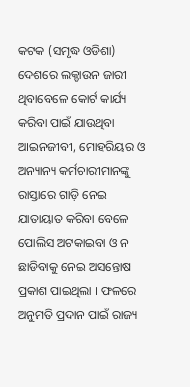କଟକ (ସମୃଦ୍ଧ ଓଡିଶା) ଦେଶରେ ଲକ୍ଡାଉନ ଜାରୀ ଥିବାବେଳେ କୋର୍ଟ କାର୍ଯ୍ୟ କରିବା ପାଇଁ ଯାଉଥିବା ଆଇନଜୀବୀ, ମୋହରିୟର ଓ ଅନ୍ୟାନ୍ୟ କର୍ମଚାରୀମାନଙ୍କୁ ରାସ୍ତାରେ ଗାଡ଼ି ନେଇ ଯାତାୟାତ କରିବା ବେଳେ ପୋଲିସ ଅଟକାଇବା ଓ ନ ଛାଡିବାକୁ ନେଇ ଅସନ୍ତୋଷ ପ୍ରକାଶ ପାଇଥିଲା । ଫଳରେ ଅନୁମତି ପ୍ରଦାନ ପାଇଁ ରାଜ୍ୟ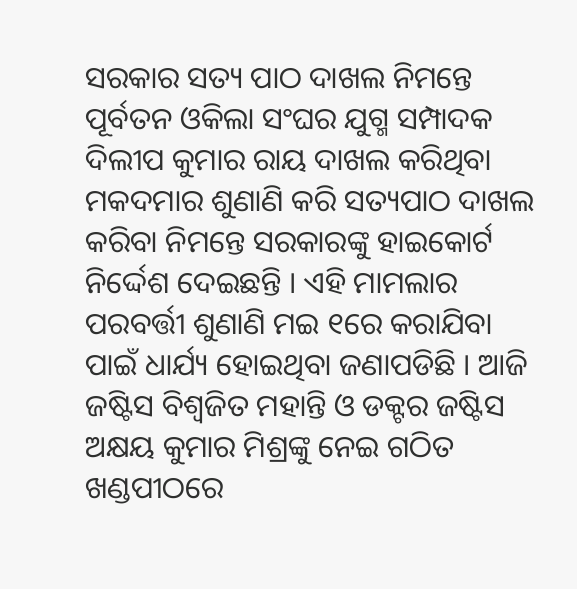ସରକାର ସତ୍ୟ ପାଠ ଦାଖଲ ନିମନ୍ତେ ପୂର୍ବତନ ଓକିଲା ସଂଘର ଯୁଗ୍ମ ସମ୍ପାଦକ ଦିଲୀପ କୁମାର ରାୟ ଦାଖଲ କରିଥିବା ମକଦମାର ଶୁଣାଣି କରି ସତ୍ୟପାଠ ଦାଖଲ କରିବା ନିମନ୍ତେ ସରକାରଙ୍କୁ ହାଇକୋର୍ଟ ନିର୍ଦ୍ଦେଶ ଦେଇଛନ୍ତି । ଏହି ମାମଲାର ପରବର୍ତ୍ତୀ ଶୁଣାଣି ମଇ ୧ରେ କରାଯିବା ପାଇଁ ଧାର୍ଯ୍ୟ ହୋଇଥିବା ଜଣାପଡିଛି । ଆଜି ଜଷ୍ଟିସ ବିଶ୍ୱଜିତ ମହାନ୍ତି ଓ ଡକ୍ଟର ଜଷ୍ଟିସ ଅକ୍ଷୟ କୁମାର ମିଶ୍ରଙ୍କୁ ନେଇ ଗଠିତ ଖଣ୍ଡପୀଠରେ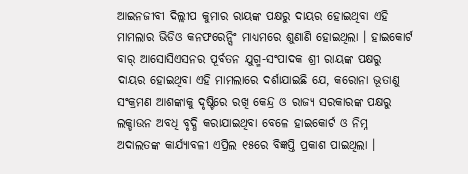ଆଇନଜୀବୀ ଦିଲ୍ଲୀପ କୁମାର ରାୟଙ୍କ ପକ୍ଷରୁ ଦାୟର ହୋଇଥିବା ଏହି ମାମଲାର ଭିଡିଓ କନଫରେନ୍ସିଂ ମାଧ୍ୟମରେ ଶୁଣାଣି ହୋଇଥିଲା । ହାଇକୋର୍ଟ ବାର୍ ଆସୋସିଏସନର ପୂର୍ବତନ ଯୁଗ୍ମ-ସଂପାଦକ ଶ୍ରୀ ରାୟଙ୍କ ପକ୍ଷରୁ ଦାୟର ହୋଇଥିବା ଏହି ମାମଲାରେ ଦର୍ଶାଯାଇଛି ଯେ, କରୋନା ଭୂତାଣୁ ସଂକ୍ରମଣ ଆଶଙ୍କାକୁ ଦୃଷ୍ଟିରେ ରଖି କେନ୍ଦ୍ର ଓ ରାଜ୍ୟ ସରକାରଙ୍କ ପକ୍ଷରୁ ଲକ୍ଡାଉନ ଅବଧି ବୃଦ୍ଧି କରାଯାଇଥିବା ବେଳେ ହାଇକୋର୍ଟ ଓ ନିମ୍ନ ଅଦାଲତଙ୍କ କାର୍ଯ୍ୟାବଳୀ ଏପ୍ରିଲ ୧୫ରେ ବିଜ୍ଞପ୍ତି ପ୍ରକାଶ ପାଇଥିଲା ।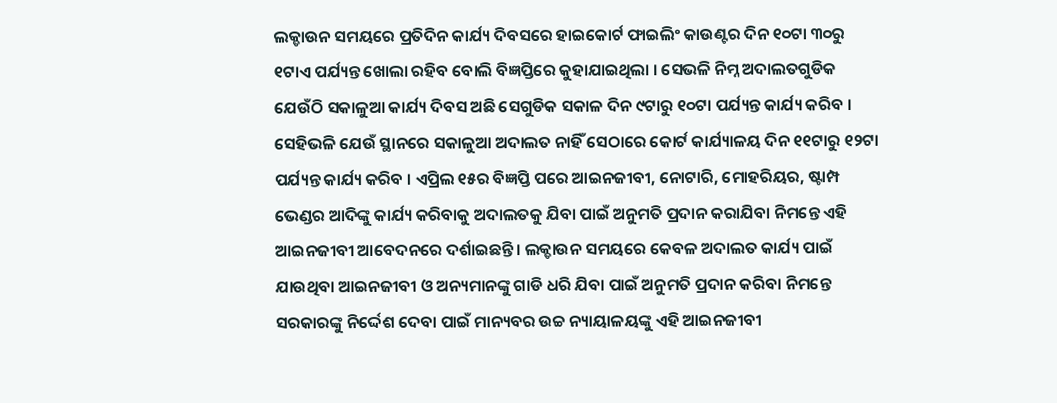ଲକ୍ଡାଉନ ସମୟରେ ପ୍ରତିଦିନ କାର୍ଯ୍ୟ ଦିବସରେ ହାଇକୋର୍ଟ ଫାଇଲିଂ କାଉଣ୍ଟର ଦିନ ୧୦ଟା ୩୦ରୁ ୧ଟାଏ ପର୍ଯ୍ୟନ୍ତ ଖୋଲା ରହିବ ବୋଲି ବିଜ୍ଞପ୍ତିରେ କୁହାଯାଇଥିଲା । ସେଭଳି ନିମ୍ନ ଅଦାଲତଗୁଡିକ ଯେଉଁଠି ସକାଳୁଆ କାର୍ଯ୍ୟ ଦିବସ ଅଛି ସେଗୁଡିକ ସକାଳ ଦିନ ୯ଟାରୁ ୧୦ଟା ପର୍ଯ୍ୟନ୍ତ କାର୍ଯ୍ୟ କରିବ । ସେହିଭଳି ଯେଉଁ ସ୍ଥାନରେ ସକାଳୁଆ ଅଦାଲତ ନାହିଁ ସେଠାରେ କୋର୍ଟ କାର୍ଯ୍ୟାଳୟ ଦିନ ୧୧ଟାରୁ ୧୨ଟା ପର୍ଯ୍ୟନ୍ତ କାର୍ଯ୍ୟ କରିବ । ଏପ୍ରିଲ ୧୫ର ବିଜ୍ଞପ୍ତି ପରେ ଆଇନଜୀବୀ, ନୋଟାରି, ମୋହରିୟର, ଷ୍ଟାମ୍ପ ଭେଣ୍ଡର ଆଦିଙ୍କୁ କାର୍ଯ୍ୟ କରିବାକୁ ଅଦାଲତକୁ ଯିବା ପାଇଁ ଅନୁମତି ପ୍ରଦାନ କରାଯିବା ନିମନ୍ତେ ଏହି ଆଇନଜୀବୀ ଆବେଦନରେ ଦର୍ଶାଇଛନ୍ତି । ଲକ୍ଡାଉନ ସମୟରେ କେବଳ ଅଦାଲତ କାର୍ଯ୍ୟ ପାଇଁ ଯାଉଥିବା ଆଇନଜୀବୀ ଓ ଅନ୍ୟମାନଙ୍କୁ ଗାଡି ଧରି ଯିବା ପାଇଁ ଅନୁମତି ପ୍ରଦାନ କରିବା ନିମନ୍ତେ ସରକାରଙ୍କୁ ନିର୍ଦ୍ଦେଶ ଦେବା ପାଇଁ ମାନ୍ୟବର ଉଚ୍ଚ ନ୍ୟାୟାଳୟଙ୍କୁ ଏହି ଆଇନଜୀବୀ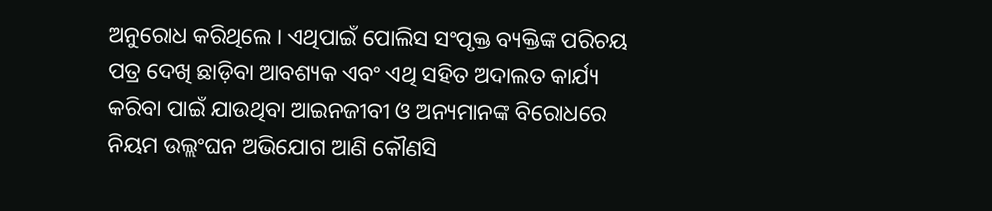ଅନୁରୋଧ କରିଥିଲେ । ଏଥିପାଇଁ ପୋଲିସ ସଂପୃକ୍ତ ବ୍ୟକ୍ତିଙ୍କ ପରିଚୟ ପତ୍ର ଦେଖି ଛାଡ଼ିବା ଆବଶ୍ୟକ ଏବଂ ଏଥି ସହିତ ଅଦାଲତ କାର୍ଯ୍ୟ କରିବା ପାଇଁ ଯାଉଥିବା ଆଇନଜୀବୀ ଓ ଅନ୍ୟମାନଙ୍କ ବିରୋଧରେ ନିୟମ ଉଲ୍ଲଂଘନ ଅଭିଯୋଗ ଆଣି କୌଣସି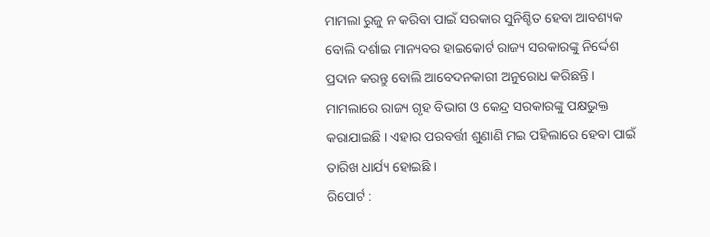ମାମଲା ରୁଜୁ ନ କରିବା ପାଇଁ ସରକାର ସୁନିଶ୍ଚିତ ହେବା ଆବଶ୍ୟକ ବୋଲି ଦର୍ଶାଇ ମାନ୍ୟବର ହାଇକୋର୍ଟ ରାଜ୍ୟ ସରକାରଙ୍କୁ ନିର୍ଦ୍ଦେଶ ପ୍ରଦାନ କରନ୍ତୁ ବୋଲି ଆବେଦନକାରୀ ଅନୁରୋଧ କରିଛନ୍ତି । ମାମଲାରେ ରାଜ୍ୟ ଗୃହ ବିଭାଗ ଓ କେନ୍ଦ୍ର ସରକାରଙ୍କୁ ପକ୍ଷଭୁକ୍ତ କରାଯାଇଛି । ଏହାର ପରବର୍ତ୍ତୀ ଶୁଣାଣି ମଇ ପହିଲାରେ ହେବା ପାଇଁ ତାରିଖ ଧାର୍ଯ୍ୟ ହୋଇଛି ।
ରିପୋର୍ଟ :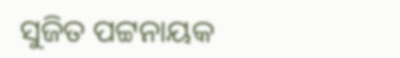ସୁଜିତ ପଟ୍ଟନାୟକ